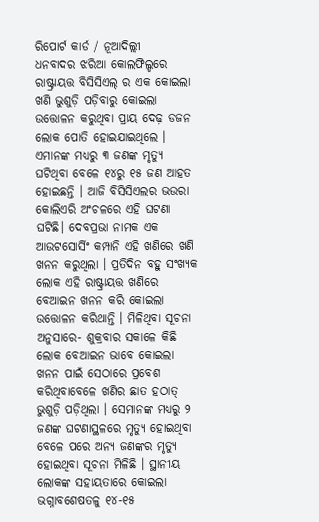ରିପୋର୍ଟ କାର୍ଡ / ନୂଆଦିଲ୍ଲୀ
ଧନବାଦର ଝରିଆ କୋଲଫିଲ୍ଡରେ ରାଷ୍ଟ୍ରାୟତ୍ତ ବିସିସିଏଲ୍ ର ଏକ କୋଇଲା ଖଣି ଭୁଶୁଡ଼ି ପଡ଼ିବାରୁ କୋଇଲା ଉତ୍ତୋଳନ କରୁଥିବା ପ୍ରାୟ ଦେଢ଼ ଡଜନ ଲୋକ ପୋତି ହୋଇଯାଇଥିଲେ । ଏମାନଙ୍କ ମଧ୍ୟରୁ ୩ ଜଣଙ୍କ ମୃତ୍ୟୁ ଘଟିଥିବା ବେଳେ ୧୪ରୁ ୧୫ ଜଣ ଆହତ ହୋଇଛନ୍ତି । ଆଜି ବିସିସିଏଲର ଭଉରା କୋଲିଏରି ଅଂଚଳରେ ଏହି ଘଟଣା ଘଟିଛି। ଦେବପ୍ରଭା ନାମକ ଏକ ଆଉଟସୋର୍ସିଂ କମ୍ପାନି ଏହି ଖଣିରେ ଖଣି ଖନନ କରୁଥିଲା । ପ୍ରତିଦିନ ବହୁ ସଂଖ୍ୟକ ଲୋକ ଏହି ରାଷ୍ଟ୍ରାୟତ୍ତ ଖଣିରେ ବେଆଇନ ଖନନ କରି କୋଇଲା ଉତ୍ତୋଳନ କରିଥାନ୍ତି । ମିଳିଥିବା ସୂଚନା ଅନୁସାରେ- ଶୁକ୍ରବାର ସକାଳେ କିଛି ଲୋକ ବେଆଇନ ଭାବେ କୋଇଲା ଖନନ ପାଇଁ ସେଠାରେ ପ୍ରବେଶ କରିଥିବାବେଳେ ଖଣିର ଛାତ ହଠାତ୍ ଭୁଶୁଡ଼ି ପଡ଼ିଥିଲା । ସେମାନଙ୍କ ମଧ୍ୟରୁ ୨ ଜଣଙ୍କ ଘଟଣାସ୍ଥଳରେ ମୃତ୍ୟୁ ହୋଇଥିବା ବେଳେ ପରେ ଅନ୍ୟ ଜଣଙ୍କର ମୃତ୍ୟୁ ହୋଇଥିବା ସୂଚନା ମିଳିଛି । ସ୍ଥାନୀୟ ଲୋକଙ୍କ ସହାୟତାରେ କୋଇଲା ଭଗ୍ନାବଶେଷତଳୁ ୧୪-୧୫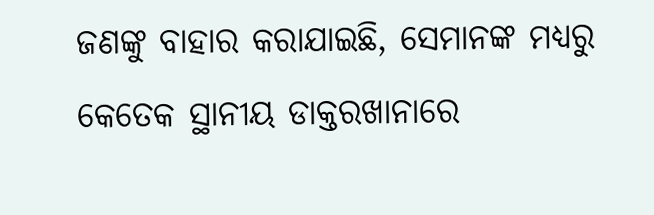ଜଣଙ୍କୁ ବାହାର କରାଯାଇଛି, ସେମାନଙ୍କ ମଧ୍ୟରୁ କେତେକ ସ୍ଥାନୀୟ ଡାକ୍ତରଖାନାରେ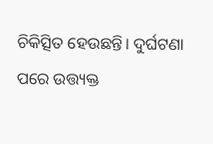ଚିକିତ୍ସିତ ହେଉଛନ୍ତି। ଦୁର୍ଘଟଣା ପରେ ଉତ୍ତ୍ୟକ୍ତ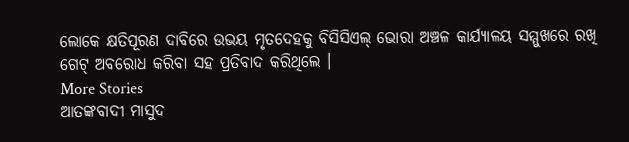ଲୋକେ କ୍ଷତିପୂରଣ ଦାବିରେ ଉଭୟ ମୃତଦେହକୁ ବିସିସିଏଲ୍ ଭୋରା ଅଞ୍ଚଳ କାର୍ଯ୍ୟାଳୟ ସମ୍ମୁଖରେ ରଖି ଗେଟ୍ ଅବରୋଧ କରିବା ସହ ପ୍ରତିବାଦ କରିଥିଲେ ।
More Stories
ଆତଙ୍କବାଦୀ ମାସୁଦ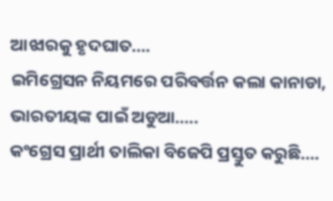ଆଝାରକୁ ହୃଦଘାତ….
ଇମିଗ୍ରେସନ ନିୟମରେ ପରିବର୍ତ୍ତନ କଲା କାନାଡା, ଭାରତୀୟଙ୍କ ପାଇଁ ଅଡୁଆ…..
କଂଗ୍ରେସ ପ୍ରାର୍ଥୀ ତାଲିକା ବିଜେପି ପ୍ରସ୍ତୁତ କରୁଛି….